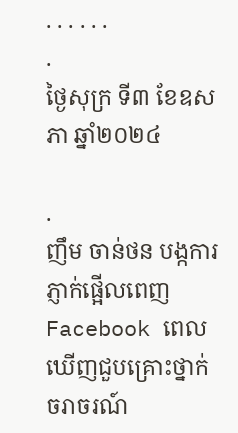. . . . . .
.
ថ្ងៃសុក្រ ទី៣ ខែឧសភា ឆ្នាំ២០២៤

.
ញឹម ចាន់ថន បង្កការភ្ញាក់ផ្អើលពេញ Facebook ពេលឃើញជួបគ្រោះថ្នាក់ ចរាចរណ៍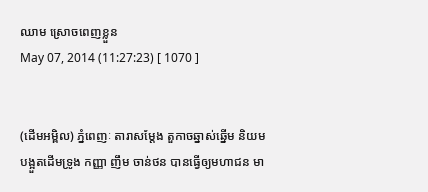ឈាម ស្រោចពេញខ្លួន
May 07, 2014 (11:27:23) [ 1070 ]


(ដើមអម្ពិល) ភ្នំពេញៈ តារាសម្តែង តួកាចឆ្នាស់ឆ្នើម និយមបង្អួតដើមទ្រូង កញ្ញា ញឹម ចាន់ថន បានធ្វើឲ្យមហាជន មា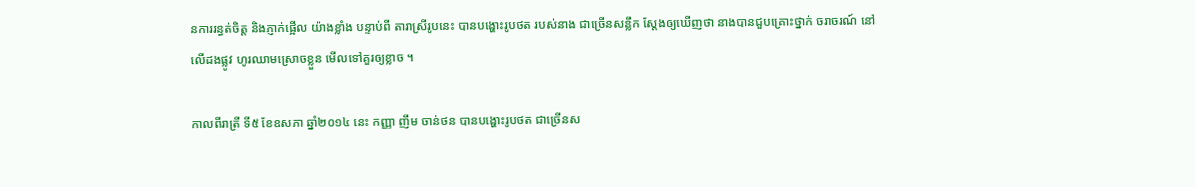នការរន្ធត់ចិត្ត និងភ្ញាក់ផ្អើល យ៉ាងខ្លាំង បន្ទាប់ពី តារាស្រីរូបនេះ បានបង្ហោះរូបថត របស់នាង ជាច្រើនសន្លឹក ស្តែងឲ្យឃើញថា នាងបានជួបគ្រោះថ្នាក់ ចរាចរណ៍ នៅលើដងផ្លូវ ហូរឈាមស្រោចខ្លួន មើលទៅគួរឲ្យខ្លាច ។

កាលពីរាត្រី ទី៥ ខែឧសភា ឆ្នាំ២០១៤ នេះ កញ្ញា ញឹម ចាន់ថន បានបង្ហោះរូបថត ជាច្រើនស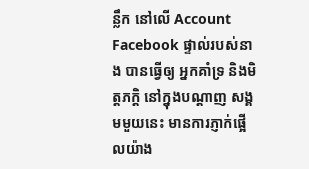ន្លឹក នៅលើ Account Facebook ផ្ទាល់របស់នាង បានធ្វើឲ្យ អ្នកគាំទ្រ និងមិត្តភក្តិ នៅក្នុងបណ្តាញ សង្គមមួយនេះ មានការភ្ញាក់ផ្អើលយ៉ាង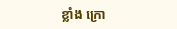ខ្លាំង ក្រោ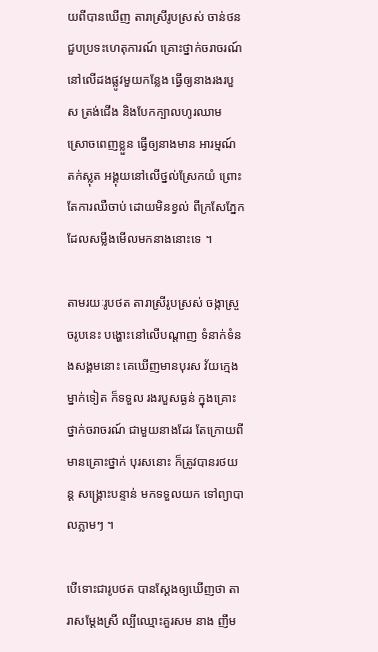យពីបានឃើញ តារាស្រីរូបស្រស់ ចាន់ថន ជួបប្រទះហេតុការណ៍ គ្រោះថ្នាក់ចរាចរណ៍ នៅលើដងផ្លូវមួយកន្លែង ធ្វើឲ្យនាងរងរបួស ត្រង់ជើង និងបែកក្បាលហូរឈាម ស្រោចពេញខ្លួន ធ្វើឲ្យនាងមាន អារម្មណ៍ តក់ស្លុត អង្គុយនៅលើថ្នល់ស្រែកយំ ព្រោះតែការឈឺចាប់ ដោយមិនខ្វល់ ពីក្រសែភ្នែក ដែលសម្លឹងមើលមកនាងនោះទេ ។

តាមរយៈរូបថត តារាស្រីរូបស្រស់ ចង្កាស្រួចរូបនេះ បង្ហោះនៅលើបណ្តាញ ទំនាក់ទំនងសង្គមនោះ គេឃើញមានបុរស វ័យក្មេងម្នាក់ទៀត ក៏ទទួល រងរបួសធ្ងន់ ក្នុងគ្រោះថ្នាក់ចរាចរណ៍ ជាមួយនាងដែរ តែក្រោយពីមានគ្រោះថ្នាក់ បុរសនោះ ក៏ត្រូវបានរថយន្ត សង្គ្រោះបន្ទាន់ មកទទួលយក ទៅព្យាបាលភ្លាមៗ ។

បើទោះជារូបថត បានស្តែងឲ្យឃើញថា តារាសម្តែងស្រី ល្បីឈ្មោះគួរសម នាង ញឹម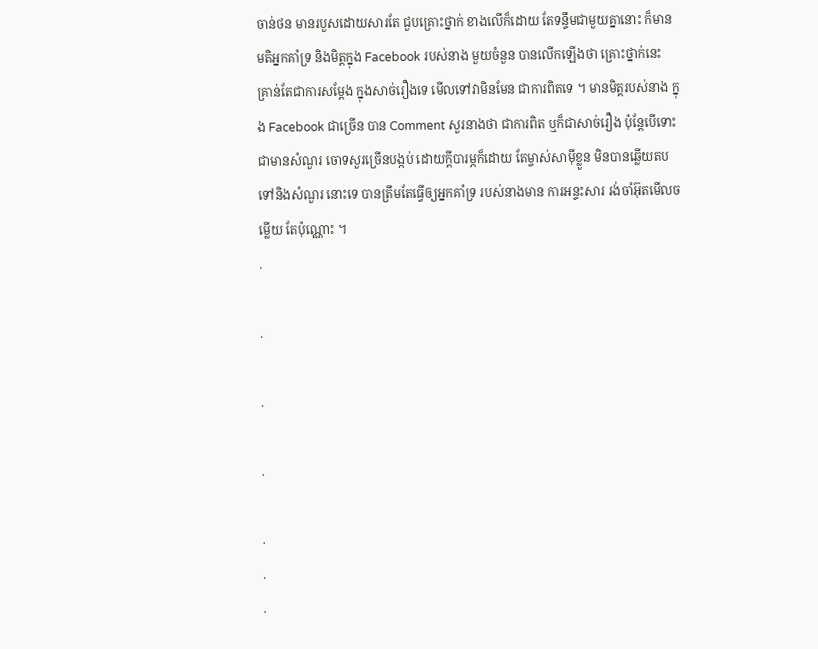ចាន់ថន មានរបួសដោយសារតែ ជួបគ្រោះថ្នាក់ ខាងលើក៏ដោយ តែទន្ទឹមជាមួយគ្នានោះ ក៏មានមតិអ្នកគាំទ្រ និងមិត្តក្នុង Facebook របស់នាង មួយចំនួន បានលើកឡើងថា គ្រោះថ្នាក់នេះ គ្រាន់តែជាការសម្តែង ក្នុងសាច់រឿងទេ មើលទៅវាមិនមែន ជាការពិតទេ ។ មានមិត្តរបស់នាង ក្នុង Facebook ជាច្រើន បាន Comment សួរនាងថា ជាការពិត ឬក៏ជាសាច់រឿង ប៉ុន្តែបើទោះជាមានសំណួរ ចោទសួរច្រើនបង្កប់ ដោយក្តីបារម្ភក៏ដោយ តែម្ចាស់សាម៉ីខ្លួន មិនបានឆ្លើយតប ទៅនិងសំណួរ នោះទេ បានត្រឹមតែធ្វើឲ្យអ្នកគាំទ្រ របស់នាងមាន ការអន្ទះសារ រង់ចាំអ៊ុតមើលចម្លើយ តែប៉ុណ្ណោះ ។
.

.

.

.

.
.
.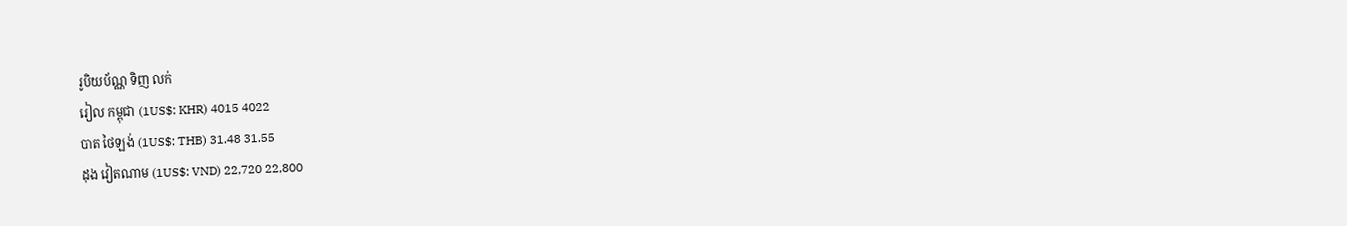រូបិយប័ណ្ណ ទិញ លក់
រៀល កម្ពុជា (1US$: KHR) 4015 4022
បាត ថៃឡង់ (1US$: THB) 31.48 31.55
ដុង វៀតណាម (1US$: VND) 22,720 22,800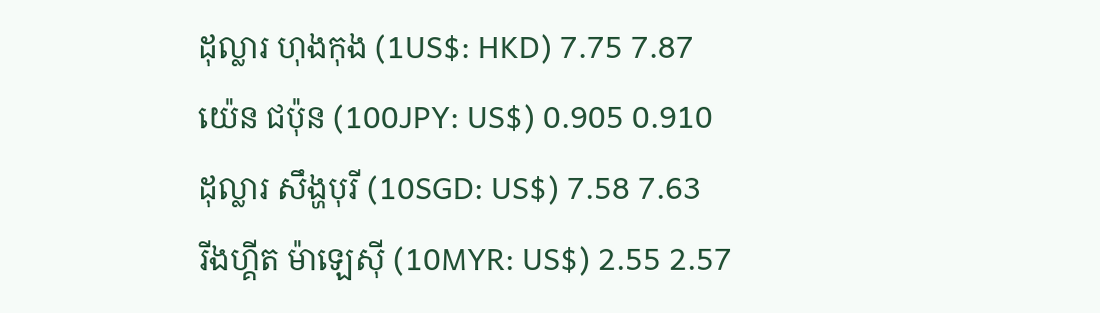ដុល្លារ ហុងកុង (1US$: HKD) 7.75 7.87
យ៉េន ជប៉ុន (100JPY: US$) 0.905 0.910
ដុល្លារ សឹង្ហបុរី (10SGD: US$) 7.58 7.63
រីងហ្គីត ម៉ាឡេស៊ី (10MYR: US$) 2.55 2.57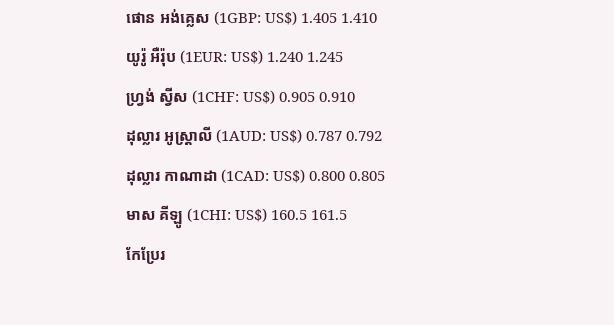ផោន អង់គ្លេស (1GBP: US$) 1.405 1.410
យូរ៉ូ អឺរ៉ុប (1EUR: US$) 1.240 1.245
ហ្វ្រង់ ស្វីស (1CHF: US$) 0.905 0.910
ដុល្លារ អូស្ត្រាលី (1AUD: US$) 0.787 0.792
ដុល្លារ កាណាដា (1CAD: US$) 0.800 0.805
មាស គីឡូ (1CHI: US$) 160.5 161.5
កែប្រែរ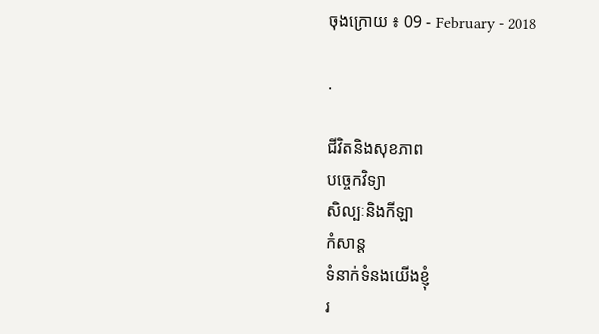ចុងក្រោយ ៖ 09 - February - 2018

.

ជីវិតនិងសុខភាព
បច្ចេកវិទ្យា
សិល្បៈនិងកីឡា
កំសាន្ត
ទំនាក់ទំនងយើងខ្ញុំ
រ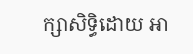ក្សាសិទ្ធិដោយ អា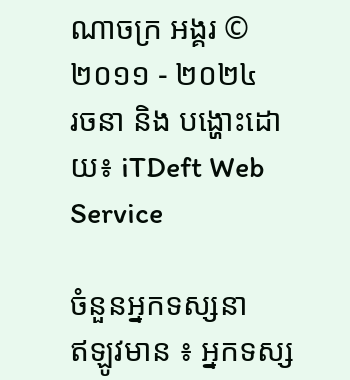ណាចក្រ អង្គរ © ២០១១ - ២០២៤
រចនា និង បង្ហោះដោយ៖ iTDeft Web Service

ចំនួនអ្នកទស្សនា
ឥឡូវមាន ៖ អ្នកទស្ស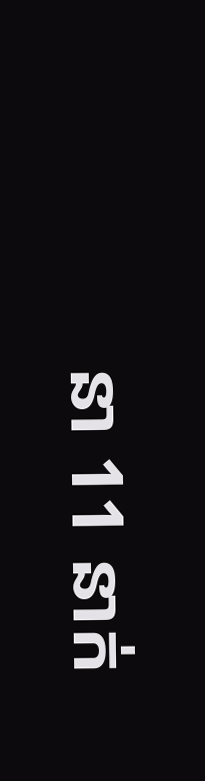នា 11 នាក់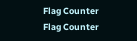Flag Counter
Flag Counter